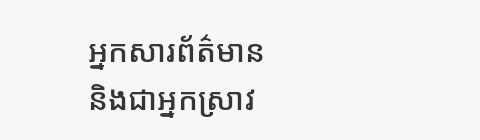អ្នកសារព័ត៌មាន និងជាអ្នកស្រាវ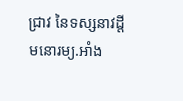ជ្រាវ នៃទស្សនាវដ្ដីមនោរម្យ.អាំង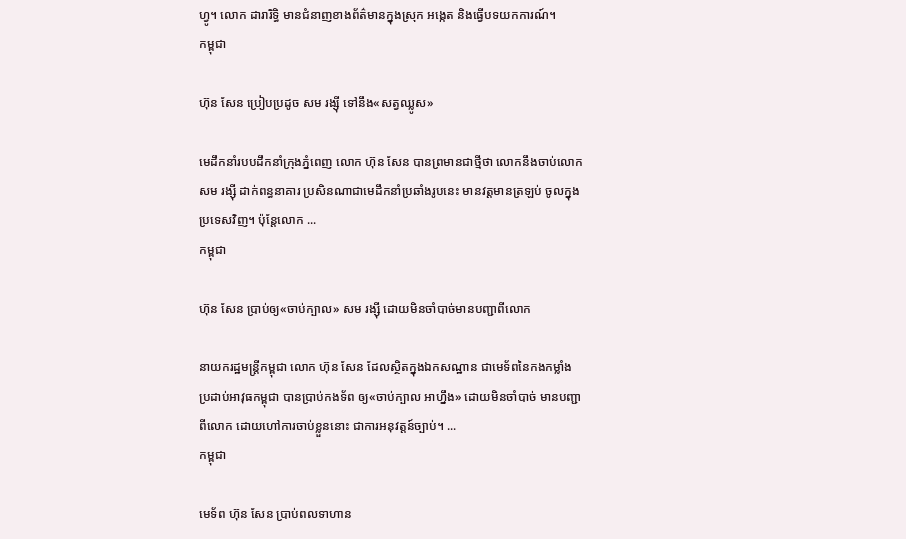ហ្វូ។ លោក ដារារិទ្ធិ មានជំនាញខាងព័ត៌មានក្នុងស្រុក អង្កេត និងធ្វើបទយកការណ៍។
កម្ពុជា

ហ៊ុន សែន ប្រៀបប្រដូច សម រង្ស៊ី ទៅនឹង«សត្វឈ្លូស»

មេដឹកនាំរបបដឹកនាំក្រុងភ្នំពេញ លោក ហ៊ុន សែន បានព្រមានជាថ្មីថា លោកនឹងចាប់លោក សម រង្ស៊ី ដាក់ពន្ធនាគារ ប្រសិនណាជាមេដឹកនាំប្រឆាំងរូបនេះ មានវត្តមានត្រឡប់ ចូលក្នុងប្រទេសវិញ។ ប៉ុន្តែលោក ...
កម្ពុជា

ហ៊ុន សែន ប្រាប់ឲ្យ«ចាប់ក្បាល» សម រង្ស៊ី ដោយមិនចាំបាច់មានបញ្ជាពីលោក

នាយករដ្ឋមន្ត្រីកម្ពុជា លោក ហ៊ុន សែន ដែលស្ថិតក្នុងឯកសណ្ឋាន ជាមេទ័ពនៃកងកម្លាំងប្រដាប់អាវុធកម្ពុជា បានប្រាប់កងទ័ព ឲ្យ«ចាប់ក្បាល អាហ្នឹង» ដោយមិនចាំបាច់ មានបញ្ជាពីលោក ដោយហៅការចាប់ខ្លួននោះ ជាការអនុវត្តន៍ច្បាប់។ ...
កម្ពុជា

មេទ័ព ហ៊ុន សែន ប្រាប់ពលទាហាន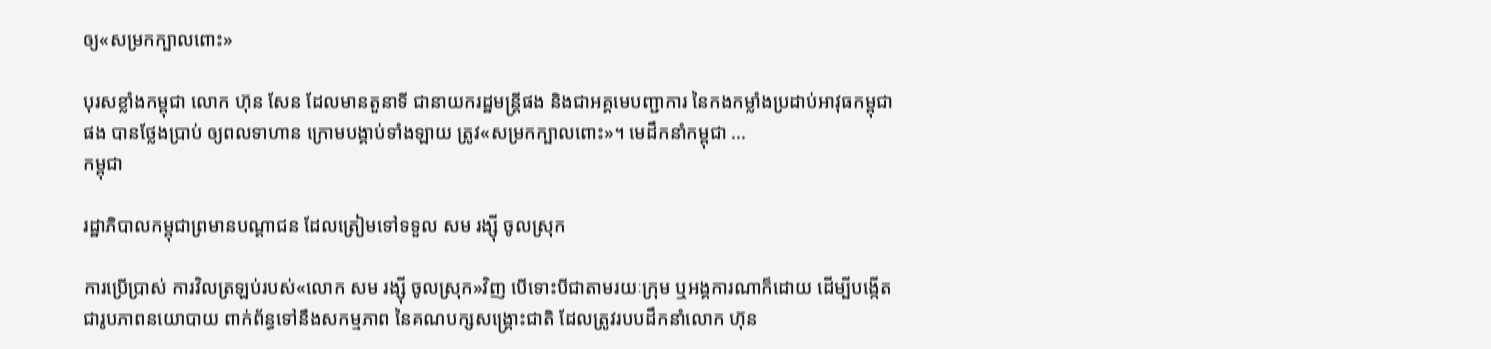ឲ្យ«សម្រកក្បាលពោះ»

បុរសខ្លាំងកម្ពុជា លោក ហ៊ុន សែន ដែលមានតួនាទី ជានាយករដ្ឋមន្ត្រីផង និងជាអគ្គមេបញ្ជាការ នៃកងកម្លាំងប្រដាប់អាវុធកម្ពុជាផង បានថ្លែងប្រាប់ ឲ្យពលទាហាន ក្រោមបង្គាប់ទាំងឡាយ ត្រូវ«សម្រកក្បាលពោះ»។ មេដឹកនាំកម្ពុជា ...
កម្ពុជា

រដ្ឋាភិបាលកម្ពុជាព្រមានបណ្ដាជន ដែលត្រៀមទៅទទួល សម រង្ស៊ី ចូលស្រុក

ការប្រើប្រាស់ ការវិលត្រឡប់របស់«លោក សម រង្ស៊ី ចូលស្រុក»វិញ បើទោះបីជាតាមរយៈក្រុម ឬអង្គការណាក៏ដោយ ដើម្បីបង្កើតជារូបភាពនយោបាយ ពាក់ព័ន្ធទៅនឹងសកម្មភាព នៃគណបក្សសង្គ្រោះជាតិ ដែលត្រូវរបបដឹកនាំលោក ហ៊ុន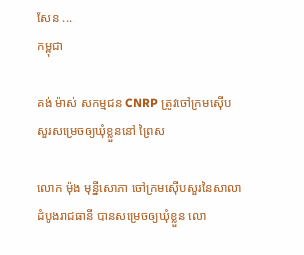សែន ...
កម្ពុជា

គង់ ម៉ាស់ សកម្មជន CNRP ត្រូវចៅក្រមស៊ើបសួរសម្រេចឲ្យឃុំខ្លួននៅ ព្រៃស

លោក ម៉ុង មុន្នីសោភា ចៅក្រមស៊ើបសួរនៃសាលាដំបូងរាជធានី បានសម្រេចឲ្យឃុំខ្លួន លោ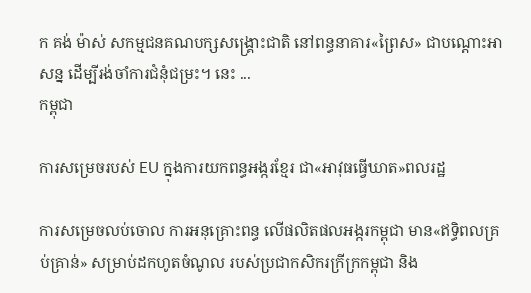ក គង់ ម៉ាស់ សកម្មជនគណបក្សសង្គ្រោះជាតិ នៅពន្ធនាគារ«ព្រៃស» ជាបណ្ដោះអាសន្ន ដើម្បីរង់ចាំការជំនុំជម្រះ។ នេះ ...
កម្ពុជា

ការសម្រេចរបស់ EU ក្នុងការយកពន្ធអង្ករខ្មែរ ជា«អាវុធធ្វើឃាត»ពលរដ្ឋ

ការសម្រេចលប់ចោល ការអនុគ្រោះពន្ធ លើផលិតផលអង្ករកម្ពុជា មាន«ឥទ្ធិពលគ្រប់គ្រាន់» សម្រាប់ដកហូតចំណូល របស់ប្រជាកសិករក្រីក្រកម្ពុជា និង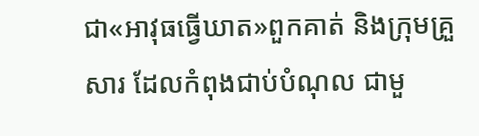ជា«អាវុធធ្វើឃាត»ពួកគាត់ និងក្រុមគ្រួសារ ដែលកំពុងជាប់បំណុល ជាមួ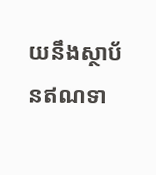យនឹងស្ថាប័នឥណទា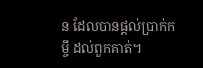ន ដែលបានផ្តល់ប្រាក់កម្ចី ដល់ពួកគាត់។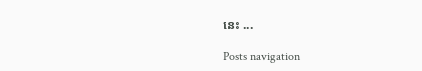នេះ ...

Posts navigation